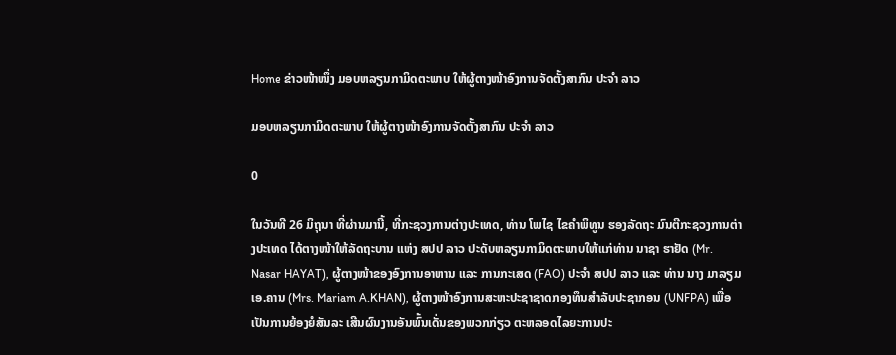Home ຂ່າວໜ້າໜຶ່ງ ມອບຫລຽນກາມິດຕະພາບ ໃຫ້ຜູ້ຕາງໜ້າອົງການຈັດຕັ້ງສາກົນ ປະຈຳ ລາວ

ມອບຫລຽນກາມິດຕະພາບ ໃຫ້ຜູ້ຕາງໜ້າອົງການຈັດຕັ້ງສາກົນ ປະຈຳ ລາວ

0

ໃນວັນທີ 26 ມິຖຸນາ ທີ່ຜ່ານມານີ້, ທີ່ກະຊວງການຕ່າງປະເທດ, ທ່ານ ໂພໄຊ ໄຂຄໍາພິທູນ ຮອງລັດຖະ ມົນຕີກະຊວງການຕ່າງປະເທດ ໄດ້ຕາງໜ້າໃຫ້ລັດຖະບານ ແຫ່ງ ສປປ ລາວ ປະດັບຫລຽນກາມິດຕະພາບໃຫ້ແກ່ທ່ານ ນາຊາ ຮາຢັດ (Mr. Nasar HAYAT), ຜູ້ຕາງໜ້າຂອງອົງການອາຫານ ແລະ ການກະເສດ (FAO) ປະຈຳ ສປປ ລາວ ແລະ ທ່ານ ນາງ ມາລຽມ ເອ.ຄານ (Mrs. Mariam A.KHAN), ຜູ້ຕາງໜ້າອົງການສະຫະປະຊາຊາດກອງທຶນສໍາລັບປະຊາກອນ (UNFPA) ເພື່ອເປັນການຍ້ອງຍໍສັນລະ ເສີນຜົນງານອັນພົ້ນເດັ່ນຂອງພວກກ່ຽວ ຕະຫລອດໄລຍະການປະ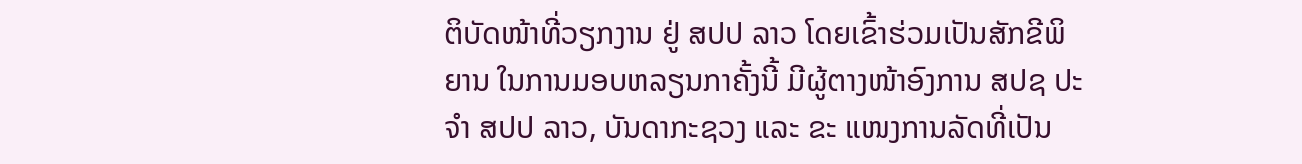ຕິບັດໜ້າທີ່ວຽກງານ ຢູ່ ສປປ ລາວ ໂດຍເຂົ້າຮ່ວມເປັນສັກຂີພິຍານ ໃນການມອບຫລຽນກາຄັ້ງນີ້ ມີຜູ້ຕາງໜ້າອົງການ ສປຊ ປະຈໍາ ສປປ ລາວ, ບັນດາກະຊວງ ແລະ ຂະ ແໜງການລັດທີ່ເປັນ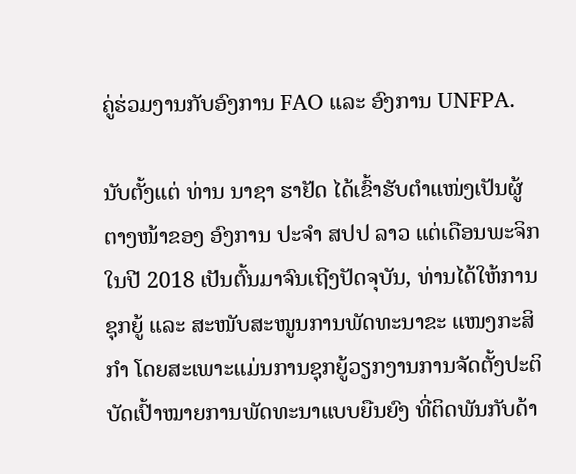ຄູ່ຮ່ວມງານກັບອົງການ FAO ແລະ ອົງການ UNFPA.

ນັບຕັ້ງແຕ່ ທ່ານ ນາຊາ ຮາຢັດ ໄດ້ເຂົ້າຮັບຕໍາແໜ່ງເປັນຜູ້ຕາງໜ້າຂອງ ອົງການ ປະຈຳ ສປປ ລາວ ແຕ່ເດືອນພະຈິກ ໃນປີ 2018 ເປັນຕົ້ນມາຈົນເຖີງປັດຈຸບັນ, ທ່ານໄດ້ໃຫ້ການຊຸກຍູ້ ແລະ ສະໜັບສະໜູນການພັດທະນາຂະ ແໜງກະສິກຳ ໂດຍສະເພາະແມ່ນການຊຸກຍູ້ວຽກງານການຈັດຕັ້ງປະຕິບັດເປົ້າໝາຍການພັດທະນາແບບຍືນຍົງ ທີ່ຕິດພັນກັບດ້າ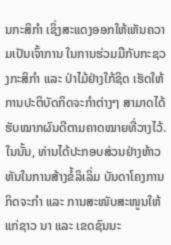ນກະສິກຳ ເຊິ່ງສະແດງອອກໃຫ້ເຫັນຄວາມເປັນເຈົ້າການ ໃນການຮ່ວມມືກັບກະຊວງກະສິກຳ ແລະ ປ່າໄມ້ຢ່າງໃກ້ຊິດ ເຮັດໃຫ້ການປະຕິບັດກິດຈະກຳຕ່າງໆ ສາມາດໄດ້ຮັບໝາກຜົນດີຕາມຄາດໝາຍທີ່ວາງໄວ້. ໃນນັ້ນ, ທ່ານໄດ້ປະກອບສ່ວນຢ່າງຫ້າວຫັນໃນການສ້າງຂໍ້ລິເລິ່ມ ບັນດາໂຄງການກິດຈະກຳ ແລະ ການສະໜັບສະໜູນໃຫ້ແກ່ຊາວ ນາ ແລະ ເຂດຊົນນະ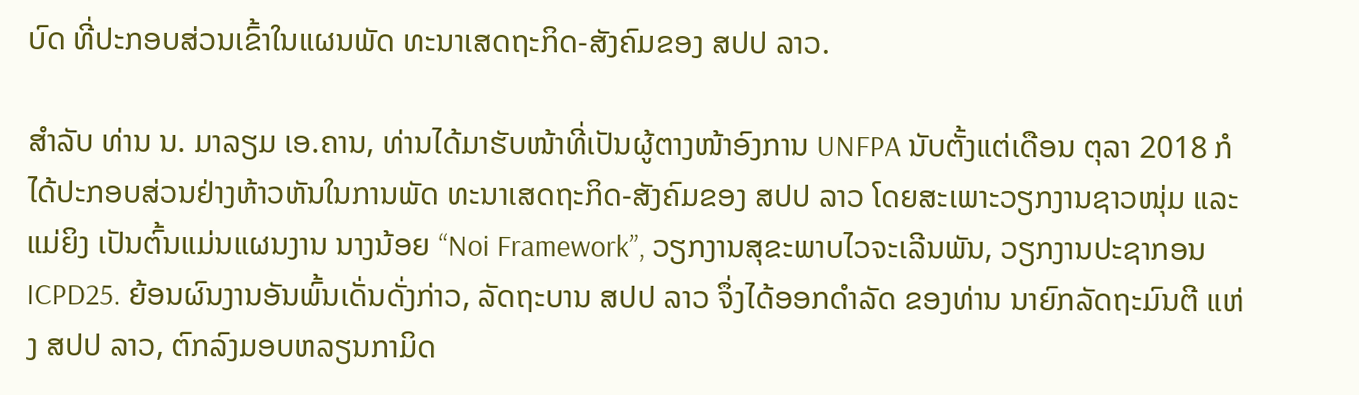ບົດ ທີ່ປະກອບສ່ວນເຂົ້າໃນແຜນພັດ ທະນາເສດຖະກິດ-ສັງຄົມຂອງ ສປປ ລາວ.

ສຳລັບ ທ່ານ ນ. ມາລຽມ ເອ.ຄານ, ທ່ານໄດ້ມາຮັບໜ້າທີ່ເປັນຜູ້ຕາງໜ້າອົງການ UNFPA ນັບຕັ້ງແຕ່ເດືອນ ຕຸລາ 2018 ກໍໄດ້ປະກອບສ່ວນຢ່າງຫ້າວຫັນໃນການພັດ ທະນາເສດຖະກິດ-ສັງຄົມຂອງ ສປປ ລາວ ໂດຍສະເພາະວຽກງານຊາວໜຸ່ມ ແລະ ແມ່ຍິງ ເປັນຕົ້ນແມ່ນແຜນງານ ນາງນ້ອຍ “Noi Framework”, ວຽກງານສຸຂະພາບໄວຈະເລີນພັນ, ວຽກງານປະຊາກອນ ICPD25. ຍ້ອນຜົນງານອັນພົ້ນເດັ່ນດັ່ງກ່າວ, ລັດຖະບານ ສປປ ລາວ ຈຶ່ງໄດ້ອອກດຳລັດ ຂອງທ່ານ ນາຍົກລັດຖະມົນຕີ ແຫ່ງ ສປປ ລາວ, ຕົກລົງມອບຫລຽນກາມິດ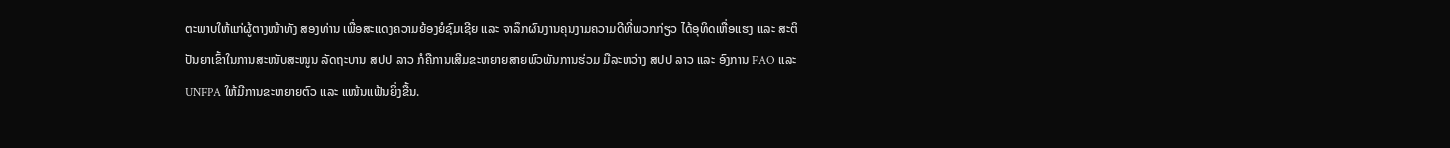ຕະພາບໃຫ້ແກ່ຜູ້ຕາງໜ້າທັງ ສອງທ່ານ ເພື່ອສະແດງຄວາມຍ້ອງຍໍຊົມເຊີຍ ແລະ ຈາລຶກຜົນງານຄຸນງາມຄວາມດີທີ່ພວກກ່ຽວ ໄດ້ອຸທິດເຫື່ອແຮງ ແລະ ສະຕິປັນຍາເຂົ້າໃນການສະໜັບສະໜູນ ລັດຖະບານ ສປປ ລາວ ກໍຄືການເສີມຂະຫຍາຍສາຍພົວພັນການຮ່ວມ ມືລະຫວ່າງ ສປປ ລາວ ແລະ ອົງການ FAO ແລະ UNFPA ໃຫ້ມີການຂະຫຍາຍຕົວ ແລະ ແໜ້ນແຟ້ນຍິ່ງຂື້ນ.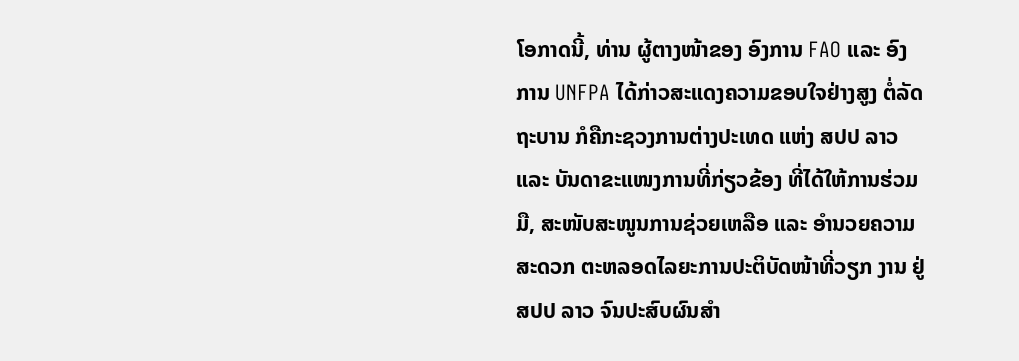ໂອກາດນີ້, ທ່ານ ຜູ້ຕາງໜ້າຂອງ ອົງການ FAO ແລະ ອົງການ UNFPA ໄດ້ກ່າວສະແດງຄວາມຂອບໃຈຢ່າງສູງ ຕໍ່ລັດຖະບານ ກໍຄືກະຊວງການຕ່າງປະເທດ ແຫ່ງ ສປປ ລາວ ແລະ ບັນດາຂະແໜງການທີ່ກ່ຽວຂ້ອງ ທີ່ໄດ້ໃຫ້ການຮ່ວມມື, ສະໜັບສະໜູນການຊ່ວຍເຫລືອ ແລະ ອຳນວຍຄວາມສະດວກ ຕະຫລອດໄລຍະການປະຕິບັດໜ້າທີ່ວຽກ ງານ ຢູ່ ສປປ ລາວ ຈົນປະສົບຜົນສໍາ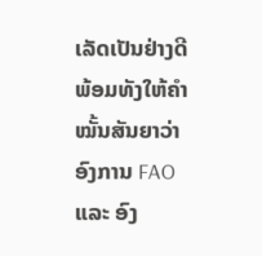ເລັດເປັນຢ່າງດີ ພ້ອມທັງໃຫ້ຄຳໝັ້ນສັນຍາວ່າ ອົງການ FAO ແລະ ອົງ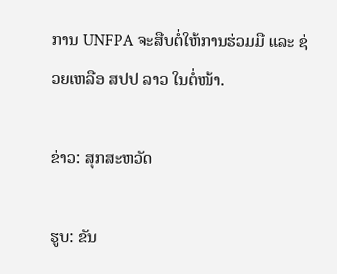ການ UNFPA ຈະສືບຕໍ່ໃຫ້ການຮ່ວມມື ແລະ ຊ່ວຍເຫລືອ ສປປ ລາວ ໃນຕໍ່ໜ້າ.

ຂ່າວ: ສຸກສະຫວັດ

ຮູບ: ຂັນ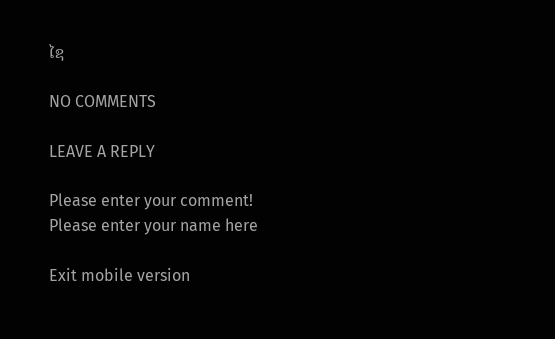ໄຊ

NO COMMENTS

LEAVE A REPLY

Please enter your comment!
Please enter your name here

Exit mobile version